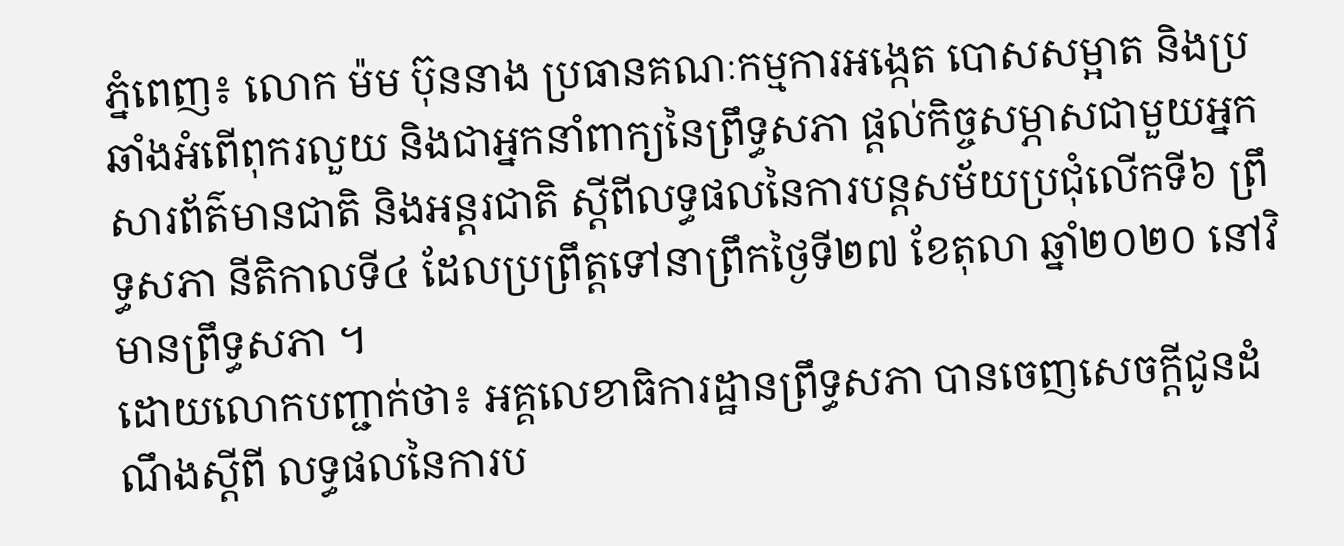ភ្នំពេញ៖ លោក ម៉ម ប៊ុននាង ប្រធានគណៈកម្មការអង្កេត បោសសម្អាត និងប្រឆាំងអំពើពុករលួយ និងជាអ្នកនាំពាក្យនៃព្រឹទ្ធសភា ផ្តល់កិច្ចសម្ភាសជាមួយអ្នកសារព័ត៌មានជាតិ និងអន្តរជាតិ ស្តីពីលទ្ធផលនៃការបន្តសម័យប្រជុំលើកទី៦ ព្រឹទ្ធសភា នីតិកាលទី៤ ដែលប្រព្រឹត្តទៅនាព្រឹកថ្ងៃទី២៧ ខែតុលា ឆ្នាំ២០២០ នៅវិមានព្រឹទ្ធសភា ។
ដោយលោកបញ្ជាក់ថា៖ អគ្គលេខាធិការដ្ឋានព្រឹទ្ធសភា បានចេញសេចក្តីជូនដំណឹងស្តីពី លទ្ធផលនៃការប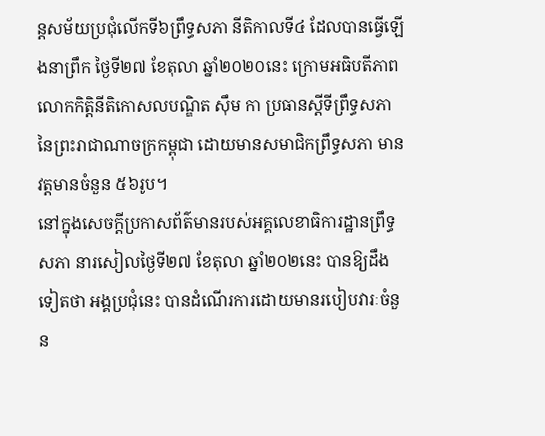ន្តសម័យប្រជុំលើកទី៦ព្រឹទ្ធសភា នីតិកាលទី៤ ដែលបានធ្វើឡើងនាព្រឹក ថ្ងៃទី២៧ ខែតុលា ឆ្នាំ២០២០នេះ ក្រោមអធិបតីភាពលោកកិត្តិនីតិកោសលបណ្ឌិត ស៊ឹម កា ប្រធានស្តីទីព្រឹទ្ធសភានៃព្រះរាជាណាចក្រកម្ពុជា ដោយមានសមាជិកព្រឹទ្ធសភា មានវត្តមានចំនួន ៥៦រូប។
នៅក្នុងសេចក្តីប្រកាសព័ត៌មានរបស់អគ្គលេខាធិការដ្ឋានព្រឹទ្ធសភា នារសៀលថ្ងៃទី២៧ ខែតុលា ឆ្នាំ២០២នេះ បានឱ្យដឹងទៀតថា អង្គប្រជុំនេះ បានដំណើរការដោយមានរបៀបវារៈចំនួន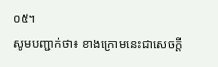០៥។
សូមបញ្ជាក់ថា៖ ខាងក្រោមនេះជាសេចក្តី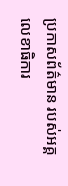ប្រកាសព័ត៌មាន របស់អគ្គលេខាធិការ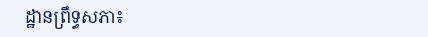ដ្ឋានព្រឹទ្ធសភា៖